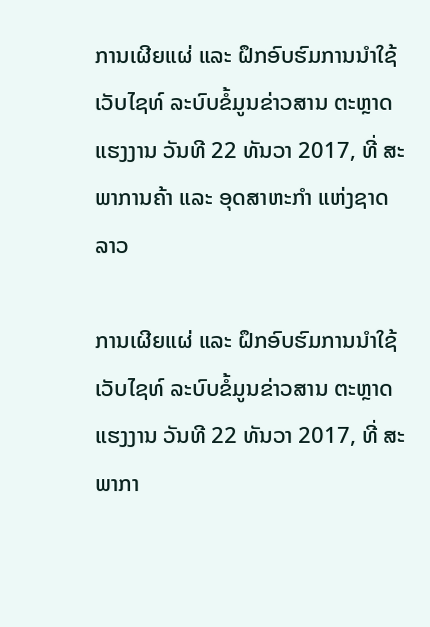ການເຜີຍແຜ່ ແລະ ຝຶກອົບຮົມການນໍາໃຊ້ ເວັບໄຊທ໌ ລະບົບຂໍ້ມູນຂ່າວສານ ຕະຫຼາດແຮງງານ ວັນທີ 22 ທັນວາ 2017, ທີ່ ສະພາການຄ້າ ແລະ ອຸດສາຫະກໍາ ແຫ່ງຊາດລາວ

ການເຜີຍແຜ່ ແລະ ຝຶກອົບຮົມການນໍາໃຊ້ ເວັບໄຊທ໌ ລະບົບຂໍ້ມູນຂ່າວສານ ຕະຫຼາດແຮງງານ ວັນທີ 22 ທັນວາ 2017, ທີ່ ສະພາກາ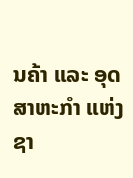ນຄ້າ ແລະ ອຸດສາຫະກໍາ ແຫ່ງຊາ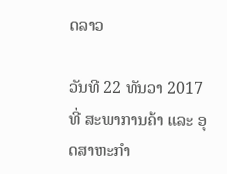ດລາວ

ວັນທີ 22 ທັນວາ 2017 ທີ່ ສະພາການຄ້າ ແລະ ອຸດສາຫະກໍາ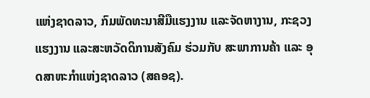ແຫ່ງຊາດລາວ, ກົມພັດທະນາສີມືແຮງງານ ແລະຈັດຫາງານ, ກະຊວງແຮງງານ ແລະສະຫວັດດິການສັງຄົມ ຮ່ວມກັບ ສະພາການຄ້າ ແລະ ອຸດສາຫະກໍາແຫ່ງຊາດລາວ (ສຄອຊ).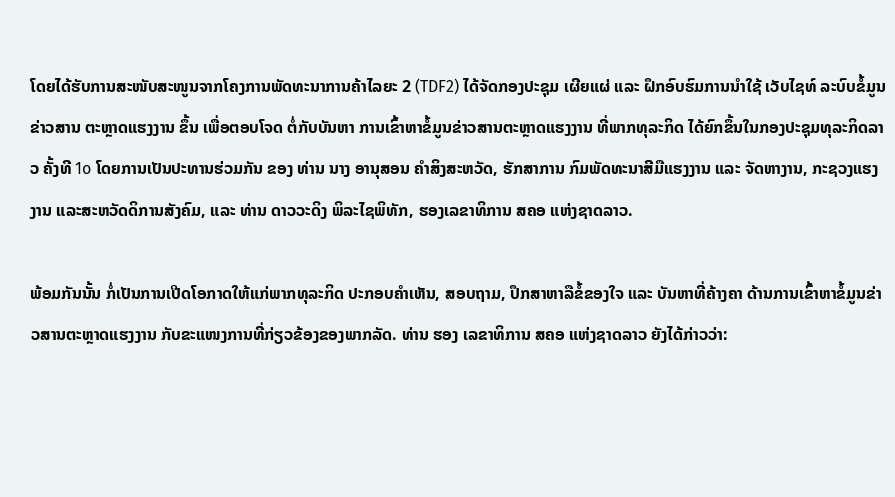ໂດຍໄດ້ຮັບການສະໜັບສະໜູນຈາກໂຄງການພັດທະນາການຄ້າໄລຍະ 2 (TDF2) ໄດ້ຈັດກອງປະຊຸມ ເຜີຍແຜ່ ແລະ ຝຶກອົບຮົມການນໍາໃຊ້ ເວັບໄຊທ໌ ລະບົບຂໍ້ມູນຂ່າວສານ ຕະຫຼາດແຮງງານ ຂຶ້ນ ເພື່ອຕອບໂຈດ ຕໍ່ກັບບັນຫາ ການເຂົ້າຫາຂໍ້ມູນຂ່າວສານຕະຫຼາດແຮງງານ ທີ່ພາກທຸລະກິດ ໄດ້ຍົກຂຶ້ນໃນກອງປະຊຸມທຸລະກິດລາວ ຄັ້ງທີ 1o ໂດຍການເປັນປະທານຮ່ວມກັນ ຂອງ ທ່ານ ນາງ ອານຸສອນ ຄໍາສິງສະຫວັດ, ຮັກສາການ ກົມພັດທະນາສີມືແຮງງານ ແລະ ຈັດຫາງານ, ກະຊວງແຮງງານ ແລະສະຫວັດດິການສັງຄົມ, ແລະ ທ່ານ ດາວວະດິງ ພິລະໄຊພິທັກ, ຮອງເລຂາທິການ ສຄອ ແຫ່ງຊາດລາວ.

ພ້ອມກັນນັ້ນ ກໍ່ເປັນການເປີດໂອກາດໃຫ້ແກ່ພາກທຸລະກິດ ປະກອບຄໍາເຫັນ, ສອບຖາມ, ປຶກສາຫາລືຂໍ້ຂອງໃຈ ແລະ ບັນຫາທີ່ຄ້າງຄາ ດ້ານການເຂົ້າຫາຂໍ້ມູນຂ່າວສານຕະຫຼາດແຮງງານ ກັບຂະແໜງການທີ່ກ່ຽວຂ້ອງຂອງພາກລັດ. ທ່ານ ຮອງ ເລຂາທິການ ສຄອ ແຫ່ງຊາດລາວ ຍັງໄດ້ກ່າວວ່າ: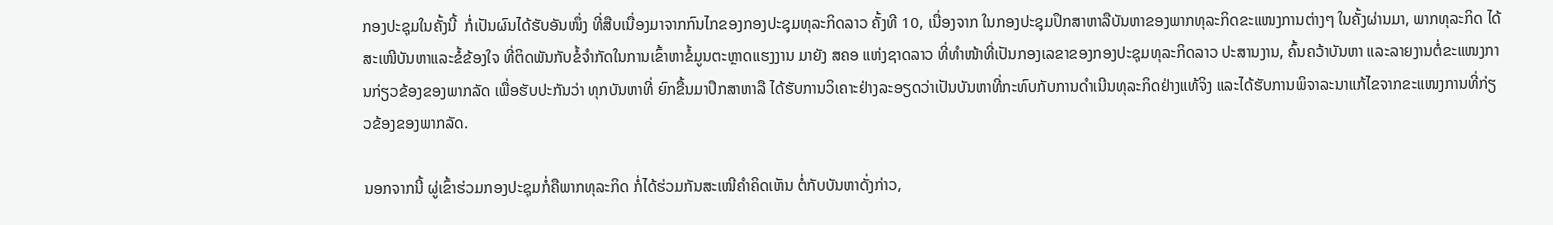ກອງປະຊຸມໃນຄັ້ງນີ້  ກໍ່ເປັນຜົນໄດ້ຮັບອັນໜຶ່ງ ທີ່ສືບເນື່ອງມາຈາກກົນໄກຂອງກອງປະຊຸມທຸລະກິດລາວ ຄັ້ງທີ 10, ເນື່ອງຈາກ ໃນກອງປະຊຸມປຶກສາຫາລືບັນຫາຂອງພາກທຸລະກິດຂະແໜງການຕ່າງໆ ໃນຄັ້ງຜ່ານມາ, ພາກທຸລະກິດ ໄດ້ສະເໜີບັນຫາແລະຂໍ້ຂ້ອງໃຈ ທີ່ຕິດພັນກັບຂໍ້ຈໍາກັດໃນການເຂົ້າຫາຂໍ້ມູນຕະຫຼາດແຮງງານ ມາຍັງ ສຄອ ແຫ່ງຊາດລາວ ທີ່ທໍາໜ້າທີ່ເປັນກອງເລຂາຂອງກອງປະຊຸມທຸລະກິດລາວ ປະສານງານ, ຄົ້ນຄວ້າບັນຫາ ແລະລາຍງານຕໍ່ຂະແໜງການກ່ຽວຂ້ອງຂອງພາກລັດ ເພື່ອຮັບປະກັນວ່າ ທຸກບັນຫາທີ່ ຍົກຂື້ນມາປຶກສາຫາລື ໄດ້ຮັບການວິເຄາະຢ່າງລະອຽດວ່າເປັນບັນຫາທີ່ກະທົບກັບການດໍາເນີນທຸລະກິດຢ່າງແທ້ຈິງ ແລະໄດ້ຮັບການພິຈາລະນາແກ້ໄຂຈາກຂະແໜງການທີ່ກ່ຽວຂ້ອງຂອງພາກລັດ.

ນອກຈາກນີ້ ຜູ່ເຂົ້າຮ່ວມກອງປະຊຸມກໍ່ຄືພາກທຸລະກິດ ກໍ່ໄດ້ຮ່ວມກັນສະເໜີຄໍາຄິດເຫັນ ຕໍ່ກັບບັນຫາດັ່ງກ່າວ,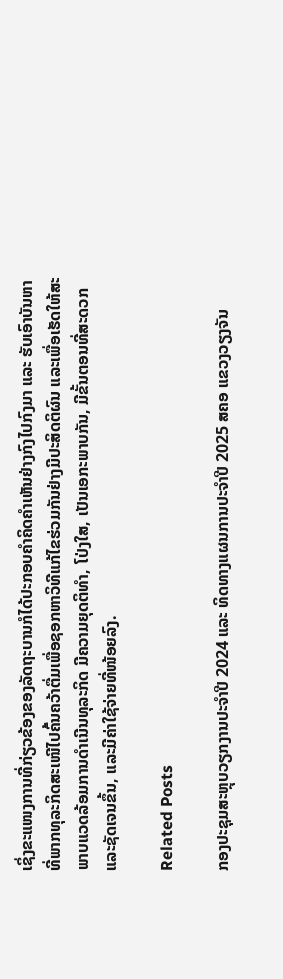ເຊິ່ງຂະແໜງການທີ່ກ່ຽວຂ້ອງຂອງລັດຖະບານກໍໄດ້ປະກອບຄຳຄິດຄຳເຫັນຢ່າງກົງໄປກົງມາ ແລະ ຮັບເອົາບັນຫາທີ່ພາກທຸລະກິດສະເໜີໄປຄົ້ນຄວ້າຕື່ມເພື່ອຊອກຫາວິທີແກ້ໄຂຮ່ວມກັນຢ່າງມີປະສິດຕິຜົນ ແລະເພື່ອເຮັດໃຫ້ສະພາບແວດລ້ອມການດໍາເນີນທຸລະກິດ ມີຄວາມຍຸດຕິທໍາ, ໂປ່ງໃສ, ເປັນເອກະພາບກັນ, ມີຂັ້ນຕອນທີ່ສະດວກ ແລະຊັດເຈນຂຶ້ນ, ແລະມີຄ່າໃຊ້ຈ່າຍທີ່ໜ້ອຍລົງ.

Related Posts

ກອງປະຊຸມສະຫຼຸບວຽກງານປະຈຳປີ 2024 ແລະ ທິດທາງແຜນການປະຈຳປີ 2025 ສຄອ ແຂວງວຽງຈັນ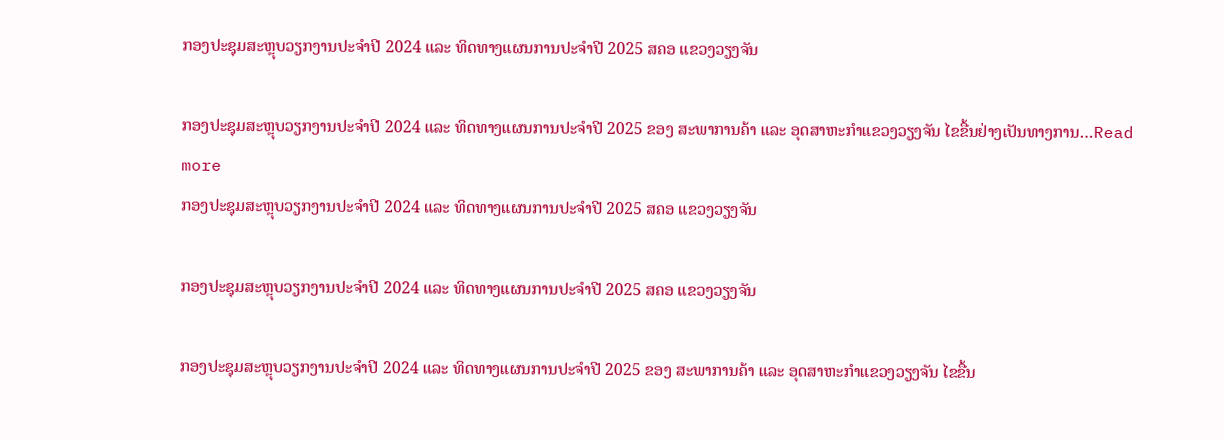ກອງປະຊຸມສະຫຼຸບວຽກງານປະຈຳປີ 2024 ແລະ ທິດທາງແຜນການປະຈຳປີ 2025 ສຄອ ແຂວງວຽງຈັນ

ກອງປະຊຸມສະຫຼຸບວຽກງານປະຈຳປີ 2024 ແລະ ທິດທາງແຜນການປະຈຳປີ 2025 ຂອງ ສະພາການຄ້າ ແລະ ອຸດສາຫະກຳແຂວງວຽງຈັນ ໄຂຂື້ນຢ່າງເປັນທາງການ…Read more
ກອງປະຊຸມສະຫຼຸບວຽກງານປະຈຳປີ 2024 ແລະ ທິດທາງແຜນການປະຈຳປີ 2025 ສຄອ ແຂວງວຽງຈັນ

ກອງປະຊຸມສະຫຼຸບວຽກງານປະຈຳປີ 2024 ແລະ ທິດທາງແຜນການປະຈຳປີ 2025 ສຄອ ແຂວງວຽງຈັນ

ກອງປະຊຸມສະຫຼຸບວຽກງານປະຈຳປີ 2024 ແລະ ທິດທາງແຜນການປະຈຳປີ 2025 ຂອງ ສະພາການຄ້າ ແລະ ອຸດສາຫະກຳແຂວງວຽງຈັນ ໄຂຂື້ນ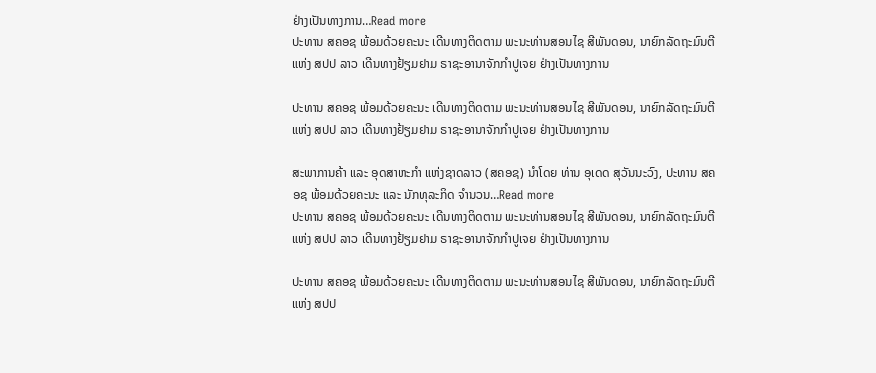ຢ່າງເປັນທາງການ…Read more
ປະທານ ສຄອຊ ພ້ອມດ້ວຍຄະນະ ເດີນທາງຕິດຕາມ ພະນະທ່ານສອນໄຊ ສີພັນດອນ, ນາຍົກລັດຖະມົນຕີ ແຫ່ງ ສປປ ລາວ ເດີນທາງຢ້ຽມຢາມ ຣາຊະອານາຈັກກຳປູເຈຍ ຢ່າງເປັນທາງການ

ປະທານ ສຄອຊ ພ້ອມດ້ວຍຄະນະ ເດີນທາງຕິດຕາມ ພະນະທ່ານສອນໄຊ ສີພັນດອນ, ນາຍົກລັດຖະມົນຕີ ແຫ່ງ ສປປ ລາວ ເດີນທາງຢ້ຽມຢາມ ຣາຊະອານາຈັກກຳປູເຈຍ ຢ່າງເປັນທາງການ

ສະພາການຄ້າ ແລະ ອຸດສາຫະກຳ ແຫ່ງຊາດລາວ (ສຄອຊ) ນຳໂດຍ ທ່ານ ອຸເດດ ສຸວັນນະວົງ, ປະທານ ສຄອຊ ພ້ອມດ້ວຍຄະນະ ແລະ ນັກທຸລະກິດ ຈຳນວນ…Read more
ປະທານ ສຄອຊ ພ້ອມດ້ວຍຄະນະ ເດີນທາງຕິດຕາມ ພະນະທ່ານສອນໄຊ ສີພັນດອນ, ນາຍົກລັດຖະມົນຕີ ແຫ່ງ ສປປ ລາວ ເດີນທາງຢ້ຽມຢາມ ຣາຊະອານາຈັກກຳປູເຈຍ ຢ່າງເປັນທາງການ

ປະທານ ສຄອຊ ພ້ອມດ້ວຍຄະນະ ເດີນທາງຕິດຕາມ ພະນະທ່ານສອນໄຊ ສີພັນດອນ, ນາຍົກລັດຖະມົນຕີ ແຫ່ງ ສປປ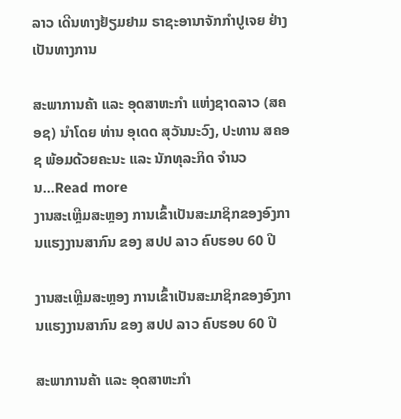ລາວ ເດີນທາງຢ້ຽມຢາມ ຣາຊະອານາຈັກກຳປູເຈຍ ຢ່າງເປັນທາງການ

ສະພາການຄ້າ ແລະ ອຸດສາຫະກຳ ແຫ່ງຊາດລາວ (ສຄອຊ) ນຳໂດຍ ທ່ານ ອຸເດດ ສຸວັນນະວົງ, ປະທານ ສຄອຊ ພ້ອມດ້ວຍຄະນະ ແລະ ນັກທຸລະກິດ ຈຳນວນ…Read more
ງານສະເຫຼີມສະຫຼອງ ການເຂົ້າເປັນສະມາຊິກຂອງອົງການແຮງງານສາກົນ ຂອງ ສປປ ລາວ ຄົບຮອບ 60 ປີ

ງານສະເຫຼີມສະຫຼອງ ການເຂົ້າເປັນສະມາຊິກຂອງອົງການແຮງງານສາກົນ ຂອງ ສປປ ລາວ ຄົບຮອບ 60 ປີ

ສະພາການຄ້າ ແລະ ອຸດສາຫະກຳ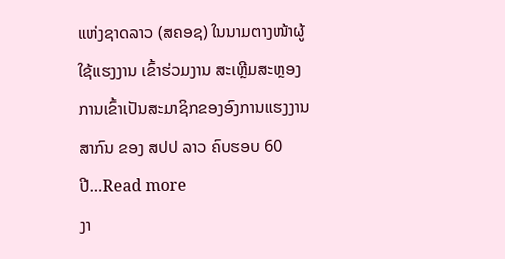ແຫ່ງຊາດລາວ (ສຄອຊ) ໃນນາມຕາງໜ້າຜູ້ໃຊ້ແຮງງານ ເຂົ້າຮ່ວມງານ ສະເຫຼີມສະຫຼອງ ການເຂົ້າເປັນສະມາຊິກຂອງອົງການແຮງງານສາກົນ ຂອງ ສປປ ລາວ ຄົບຮອບ 60 ປີ…Read more
ງາ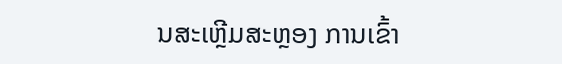ນສະເຫຼີມສະຫຼອງ ການເຂົ້າ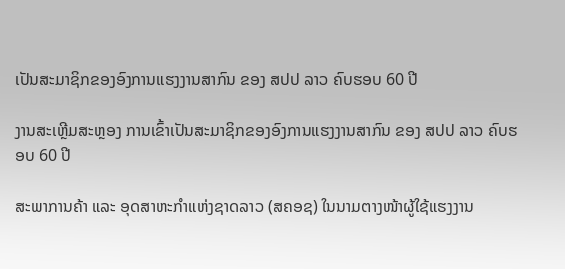ເປັນສະມາຊິກຂອງອົງການແຮງງານສາກົນ ຂອງ ສປປ ລາວ ຄົບຮອບ 60 ປີ

ງານສະເຫຼີມສະຫຼອງ ການເຂົ້າເປັນສະມາຊິກຂອງອົງການແຮງງານສາກົນ ຂອງ ສປປ ລາວ ຄົບຮອບ 60 ປີ

ສະພາການຄ້າ ແລະ ອຸດສາຫະກຳແຫ່ງຊາດລາວ (ສຄອຊ) ໃນນາມຕາງໜ້າຜູ້ໃຊ້ແຮງງານ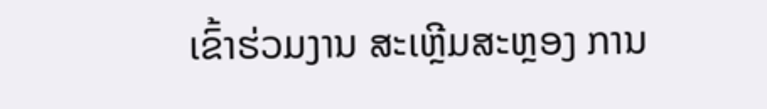ເຂົ້າຮ່ວມງານ ສະເຫຼີມສະຫຼອງ ການ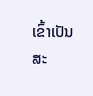ເຂົ້າເປັນສະ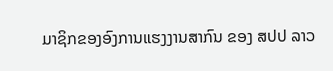ມາຊິກຂອງອົງການແຮງງານສາກົນ ຂອງ ສປປ ລາວ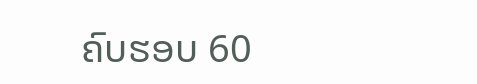ຄົບຮອບ 60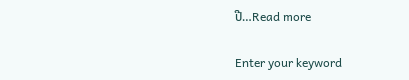ປີ…Read more

Enter your keyword